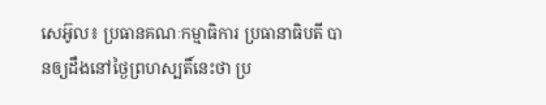សេអ៊ូល៖ ប្រធានគណៈកម្មាធិការ ប្រធានាធិបតី បានឲ្យដឹងនៅថ្ងៃព្រហស្បតិ៍នេះថា ប្រ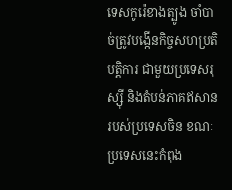ទេសកូរ៉េខាងត្បូង ចាំបាច់ត្រូវបង្កើនកិច្ចសហប្រតិបត្តិការ ជាមួយប្រទេសរុស្ស៊ី និងតំបន់ភាគឥសាន របស់ប្រទេសចិន ខណៈប្រទេសនេះកំពុង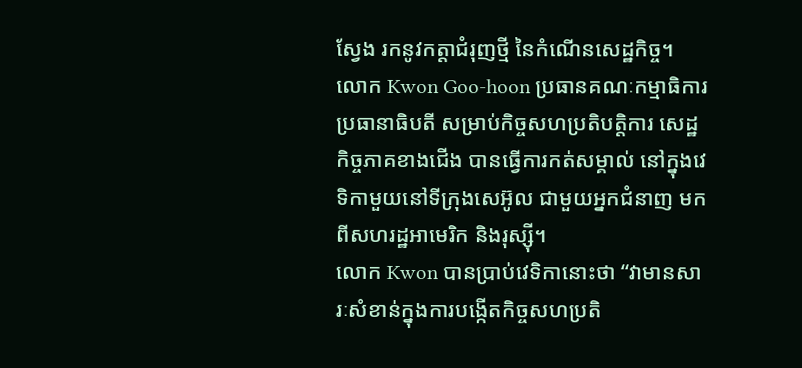ស្វែង រកនូវកត្តាជំរុញថ្មី នៃកំណើនសេដ្ឋកិច្ច។
លោក Kwon Goo-hoon ប្រធានគណៈកម្មាធិការ ប្រធានាធិបតី សម្រាប់កិច្ចសហប្រតិបត្តិការ សេដ្ឋកិច្ចភាគខាងជើង បានធ្វើការកត់សម្គាល់ នៅក្នុងវេទិកាមួយនៅទីក្រុងសេអ៊ូល ជាមួយអ្នកជំនាញ មកពីសហរដ្ឋអាមេរិក និងរុស្ស៊ី។
លោក Kwon បានប្រាប់វេទិកានោះថា “វាមានសារៈសំខាន់ក្នុងការបង្កើតកិច្ចសហប្រតិ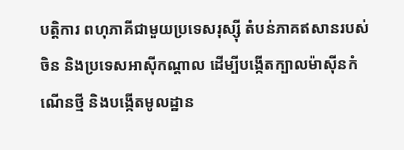បត្តិការ ពហុភាគីជាមួយប្រទេសរុស្ស៊ី តំបន់ភាគឥសានរបស់ចិន និងប្រទេសអាស៊ីកណ្តាល ដើម្បីបង្កើតក្បាលម៉ាស៊ីនកំណើនថ្មី និងបង្កើតមូលដ្ឋាន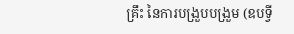គ្រឹះ នៃការបង្រួបបង្រួម (ឧបទ្វី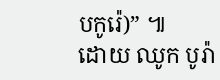បកូរ៉េ)” ៕
ដោយ ឈូក បូរ៉ា